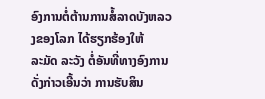ອົງການຕໍ່ຕ້ານການສໍ້ລາດບັງຫລວງຂອງໂລກ ໄດ້ຮຽກຮ້ອງໃຫ້
ລະມັດ ລະວັງ ຕໍ່ອັນທີ່ທາງອົງການດັ່ງກ່າວເອີ້ນວ່າ ການຮັບສິນ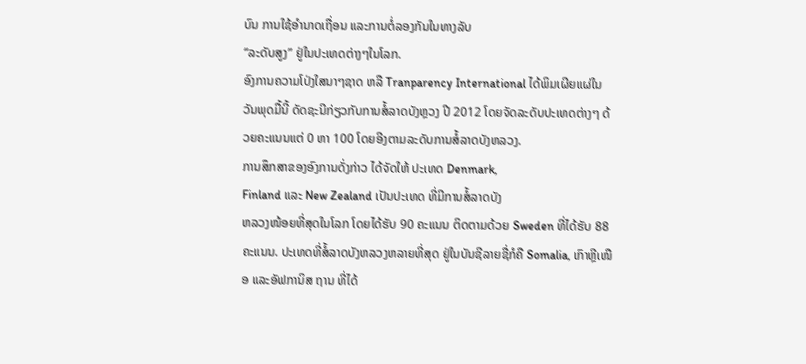ບົນ ການໃຊ້ອໍານາດເຖື່ອນ ແລະການຕໍ່ລອງກັນໃນທາງລັບ
“ລະດັບສູງ” ຢູ່ໃນປະເທດຕ່າງໆໃນໂລກ.
ອົງການຄວາມໂປ່ງໃສນາໆຊາດ ຫລື Tranparency International ໄດ້ພິມເຜີຍແຜ່ໃນວັນພຸດມື້ນີ້ ດັດຊະນີກ່ຽວກັບການສໍ້ລາດບັງຫຼວງ ປີ 2012 ໂດຍຈັດລະດັບປະເທດຕ່າງໆ ດ້ວຍຄະແນນແຕ່ 0 ຫາ 100 ໂດຍອີງຕາມລະດັບການສໍ້ລາດບັງຫລວງ.
ການສຶກສາຂອງອົງການດັ່ງກ່າວ ໄດ້ຈັດໃຫ້ ປະເທດ Denmark,
Finland ແລະ New Zealand ເປັນປະເທດ ທີ່ມີການສໍ້ລາດບັງ
ຫລວງໜ້ອຍທີ່ສຸດໃນໂລກ ໂດຍໄດ້ຮັບ 90 ຄະແນນ ຕິດຕາມດ້ວຍ Sweden ທີ່ໄດ້ຮັບ 88 ຄະແນນ. ປະເທດທີ່ສໍ້ລາດບັງຫລວງຫລາຍທີ່ສຸດ ຢູ່ໃນບັນຊີລາຍຊື່ກໍຄື Somalia, ເກົາຫຼີເໜືອ ແລະອັຟການິສ ຖານ ທີ່ໄດ້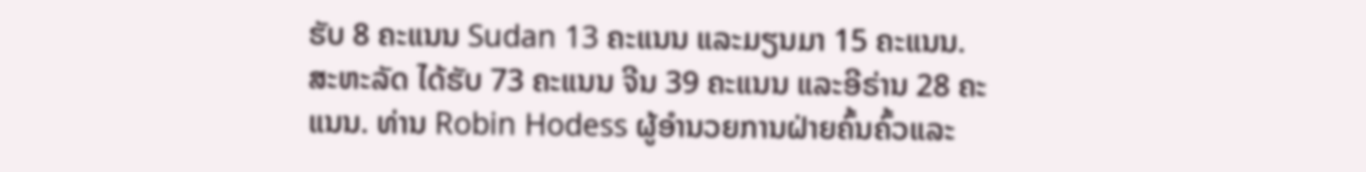ຮັບ 8 ຄະແນນ Sudan 13 ຄະແນນ ແລະມຽນມາ 15 ຄະແນນ.
ສະຫະລັດ ໄດ້ຮັບ 73 ຄະແນນ ຈີນ 39 ຄະແນນ ແລະອີຣ່ານ 28 ຄະແນນ. ທ່ານ Robin Hodess ຜູ້ອຳນວຍການຝ່າຍຄົ້ນຄົ້ວແລະ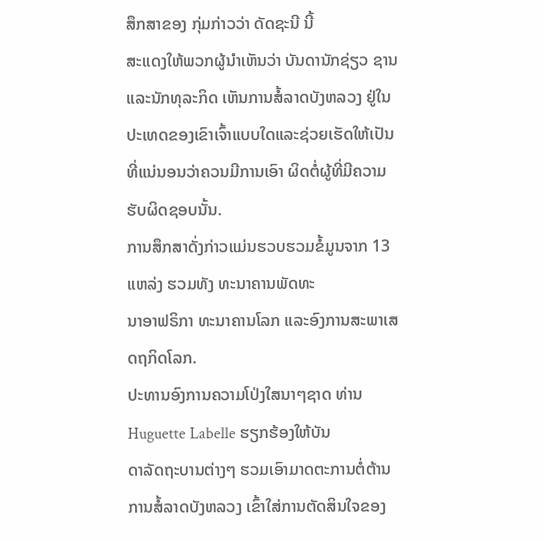ສຶກສາຂອງ ກຸ່ມກ່າວວ່າ ດັດຊະນີ ນີ້
ສະແດງໃຫ້ພວກຜູ້ນໍາເຫັນວ່າ ບັນດານັກຊ່ຽວ ຊານແລະນັກທຸລະກິດ ເຫັນການສໍ້ລາດບັງຫລວງ ຢູ່ໃນປະເທດຂອງເຂົາເຈົ້າແບບໃດແລະຊ່ວຍເຮັດໃຫ້ເປັນທີ່ແນ່ນອນວ່າຄວນມີການເອົາ ຜິດຕໍ່ຜູ້ທີ່ມີຄວາມຮັບຜິດຊອບນັ້ນ.
ການສຶກສາດັ່ງກ່າວແມ່ນຮວບຮວມຂໍ້ມູນຈາກ 13 ແຫລ່ງ ຮວມທັງ ທະນາຄານພັດທະ
ນາອາຟຣິກາ ທະນາຄານໂລກ ແລະອົງການສະພາເສດຖກິດໂລກ.
ປະທານອົງການຄວາມໂປ່ງໃສນາໆຊາດ ທ່ານ Huguette Labelle ຮຽກຮ້ອງໃຫ້ບັນ
ດາລັດຖະບານຕ່າງໆ ຮວມເອົາມາດຕະການຕໍ່ຕ້ານການສໍ້ລາດບັງຫລວງ ເຂົ້າໃສ່ການຕັດສິນໃຈຂອງ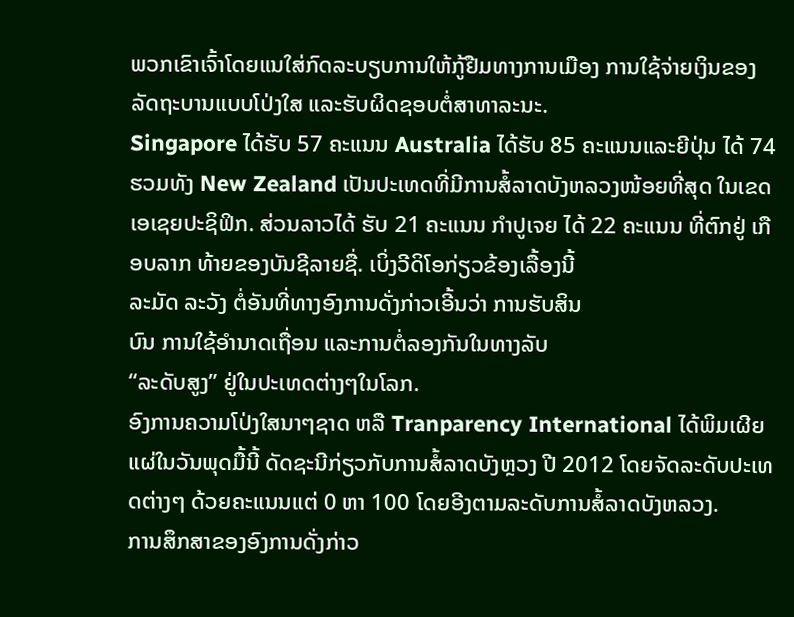ພວກເຂົາເຈົ້າໂດຍແນໃສ່ກົດລະບຽບການໃຫ້ກູ້ຢືມທາງການເມືອງ ການໃຊ້ຈ່າຍເງິນຂອງ ລັດຖະບານແບບໂປ່ງໃສ ແລະຮັບຜິດຊອບຕໍ່ສາທາລະນະ.
Singapore ໄດ້ຮັບ 57 ຄະແນນ Australia ໄດ້ຮັບ 85 ຄະແນນແລະຍີປຸ່ນ ໄດ້ 74 ຮວມທັງ New Zealand ເປັນປະເທດທີ່ມີການສໍ້ລາດບັງຫລວງໜ້ອຍທີ່ສຸດ ໃນເຂດເອເຊຍປະຊິຟິກ. ສ່ວນລາວໄດ້ ຮັບ 21 ຄະແນນ ກໍາປູເຈຍ ໄດ້ 22 ຄະແນນ ທີ່ຕົກຢູ່ ເກືອບລາກ ທ້າຍຂອງບັນຊີລາຍຊື່. ເບິ່ງວີດິໂອກ່ຽວຂ້ອງເລື້ອງນີ້
ລະມັດ ລະວັງ ຕໍ່ອັນທີ່ທາງອົງການດັ່ງກ່າວເອີ້ນວ່າ ການຮັບສິນ
ບົນ ການໃຊ້ອໍານາດເຖື່ອນ ແລະການຕໍ່ລອງກັນໃນທາງລັບ
“ລະດັບສູງ” ຢູ່ໃນປະເທດຕ່າງໆໃນໂລກ.
ອົງການຄວາມໂປ່ງໃສນາໆຊາດ ຫລື Tranparency International ໄດ້ພິມເຜີຍແຜ່ໃນວັນພຸດມື້ນີ້ ດັດຊະນີກ່ຽວກັບການສໍ້ລາດບັງຫຼວງ ປີ 2012 ໂດຍຈັດລະດັບປະເທດຕ່າງໆ ດ້ວຍຄະແນນແຕ່ 0 ຫາ 100 ໂດຍອີງຕາມລະດັບການສໍ້ລາດບັງຫລວງ.
ການສຶກສາຂອງອົງການດັ່ງກ່າວ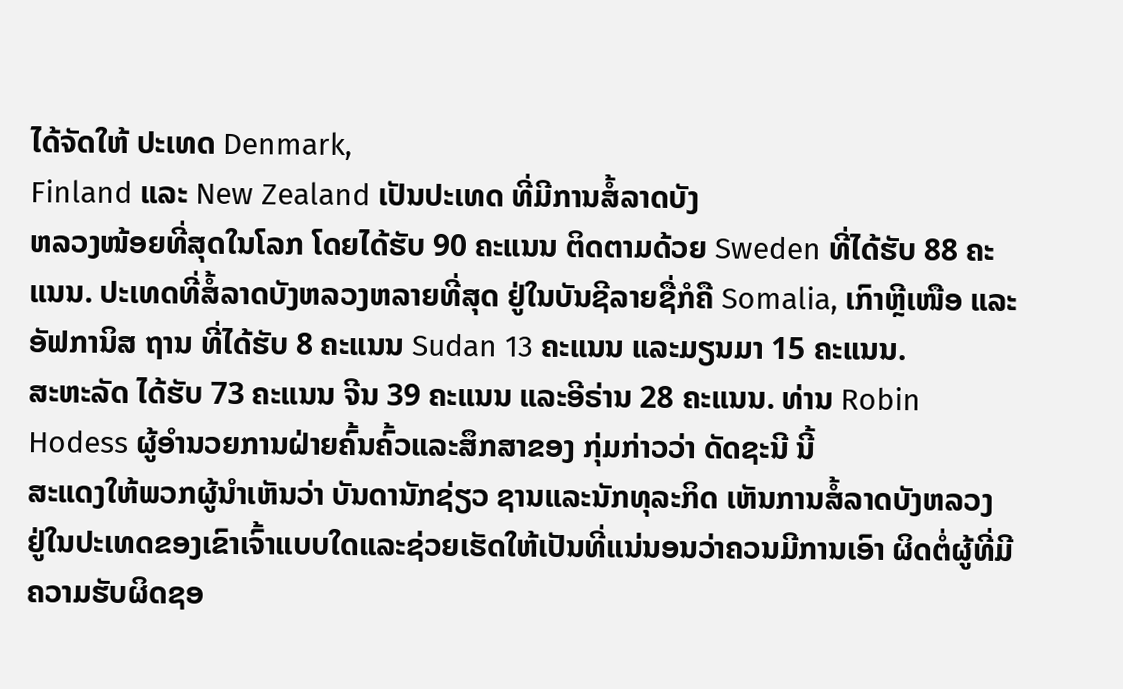ໄດ້ຈັດໃຫ້ ປະເທດ Denmark,
Finland ແລະ New Zealand ເປັນປະເທດ ທີ່ມີການສໍ້ລາດບັງ
ຫລວງໜ້ອຍທີ່ສຸດໃນໂລກ ໂດຍໄດ້ຮັບ 90 ຄະແນນ ຕິດຕາມດ້ວຍ Sweden ທີ່ໄດ້ຮັບ 88 ຄະແນນ. ປະເທດທີ່ສໍ້ລາດບັງຫລວງຫລາຍທີ່ສຸດ ຢູ່ໃນບັນຊີລາຍຊື່ກໍຄື Somalia, ເກົາຫຼີເໜືອ ແລະອັຟການິສ ຖານ ທີ່ໄດ້ຮັບ 8 ຄະແນນ Sudan 13 ຄະແນນ ແລະມຽນມາ 15 ຄະແນນ.
ສະຫະລັດ ໄດ້ຮັບ 73 ຄະແນນ ຈີນ 39 ຄະແນນ ແລະອີຣ່ານ 28 ຄະແນນ. ທ່ານ Robin Hodess ຜູ້ອຳນວຍການຝ່າຍຄົ້ນຄົ້ວແລະສຶກສາຂອງ ກຸ່ມກ່າວວ່າ ດັດຊະນີ ນີ້
ສະແດງໃຫ້ພວກຜູ້ນໍາເຫັນວ່າ ບັນດານັກຊ່ຽວ ຊານແລະນັກທຸລະກິດ ເຫັນການສໍ້ລາດບັງຫລວງ ຢູ່ໃນປະເທດຂອງເຂົາເຈົ້າແບບໃດແລະຊ່ວຍເຮັດໃຫ້ເປັນທີ່ແນ່ນອນວ່າຄວນມີການເອົາ ຜິດຕໍ່ຜູ້ທີ່ມີຄວາມຮັບຜິດຊອ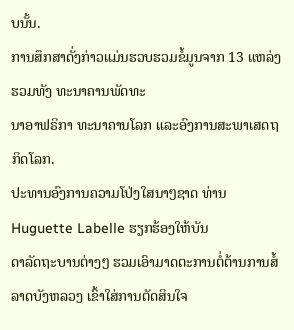ບນັ້ນ.
ການສຶກສາດັ່ງກ່າວແມ່ນຮວບຮວມຂໍ້ມູນຈາກ 13 ແຫລ່ງ ຮວມທັງ ທະນາຄານພັດທະ
ນາອາຟຣິກາ ທະນາຄານໂລກ ແລະອົງການສະພາເສດຖກິດໂລກ.
ປະທານອົງການຄວາມໂປ່ງໃສນາໆຊາດ ທ່ານ Huguette Labelle ຮຽກຮ້ອງໃຫ້ບັນ
ດາລັດຖະບານຕ່າງໆ ຮວມເອົາມາດຕະການຕໍ່ຕ້ານການສໍ້ລາດບັງຫລວງ ເຂົ້າໃສ່ການຕັດສິນໃຈ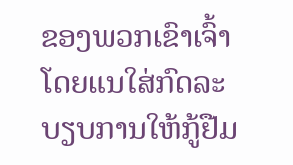ຂອງພວກເຂົາເຈົ້າໂດຍແນໃສ່ກົດລະບຽບການໃຫ້ກູ້ຢືມ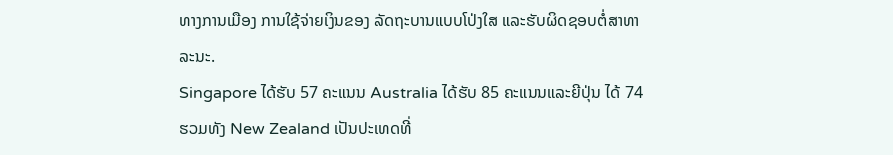ທາງການເມືອງ ການໃຊ້ຈ່າຍເງິນຂອງ ລັດຖະບານແບບໂປ່ງໃສ ແລະຮັບຜິດຊອບຕໍ່ສາທາລະນະ.
Singapore ໄດ້ຮັບ 57 ຄະແນນ Australia ໄດ້ຮັບ 85 ຄະແນນແລະຍີປຸ່ນ ໄດ້ 74 ຮວມທັງ New Zealand ເປັນປະເທດທີ່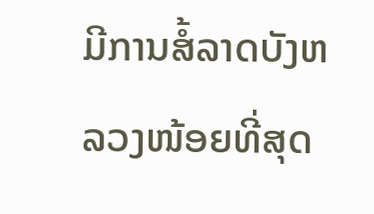ມີການສໍ້ລາດບັງຫລວງໜ້ອຍທີ່ສຸດ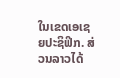ໃນເຂດເອເຊຍປະຊິຟິກ. ສ່ວນລາວໄດ້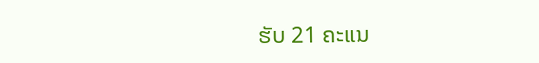ຮັບ 21 ຄະແນ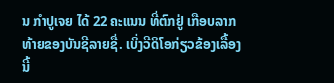ນ ກໍາປູເຈຍ ໄດ້ 22 ຄະແນນ ທີ່ຕົກຢູ່ ເກືອບລາກ ທ້າຍຂອງບັນຊີລາຍຊື່. ເບິ່ງວີດິໂອກ່ຽວຂ້ອງເລື້ອງນີ້